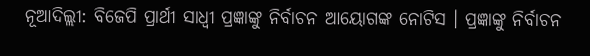ନୂଆଦିଲ୍ଲୀ: ବିଜେପି ପ୍ରାର୍ଥୀ ସାଧ୍ବୀ ପ୍ରଜ୍ଞାଙ୍କୁ ନିର୍ବାଚନ ଆୟୋଗଙ୍କ ନୋଟିସ । ପ୍ରଜ୍ଞାଙ୍କୁ ନିର୍ବାଚନ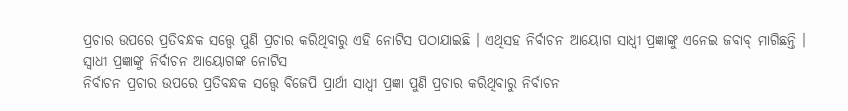ପ୍ରଚାର ଉପରେ ପ୍ରତିବନ୍ଧକ ସତ୍ତ୍ବେ ପୁଣି ପ୍ରଚାର କରିଥିବାରୁ ଏହି ନୋଟିସ ପଠାଯାଇଛି । ଏଥିସହ ନିର୍ବାଚନ ଆୟୋଗ ସାଧ୍ବୀ ପ୍ରଜ୍ଞାଙ୍କୁ ଏନେଇ ଜବାବ୍ ମାଗିଛନ୍ତି ।
ସ୍ବାଧୀ ପ୍ରଜ୍ଞାଙ୍କୁ ନିର୍ବାଚନ ଆୟୋଗଙ୍କ ନୋଟିସ
ନିର୍ବାଚନ ପ୍ରଚାର ଉପରେ ପ୍ରତିବନ୍ଧକ ସତ୍ତ୍ବେ ବିଜେପି ପ୍ରାର୍ଥୀ ସାଧ୍ବୀ ପ୍ରଜ୍ଞା ପୁଣି ପ୍ରଚାର କରିଥିବାରୁ ନିର୍ବାଚନ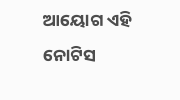ଆୟୋଗ ଏହି ନୋଟିସ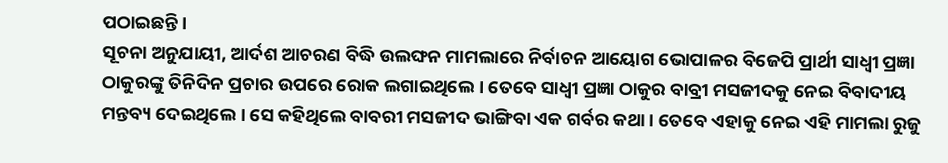ପଠାଇଛନ୍ତି ।
ସୂଚନା ଅନୁଯାୟୀ, ଆର୍ଦଶ ଆଚରଣ ବିଦ୍ଧି ଉଲଙ୍ଘନ ମାମଲାରେ ନିର୍ବାଚନ ଆୟୋଗ ଭୋପାଳର ବିଜେପି ପ୍ରାର୍ଥୀ ସାଧ୍ବୀ ପ୍ରଜ୍ଞା ଠାକୁରଙ୍କୁ ତିନିଦିନ ପ୍ରଚାର ଉପରେ ରୋକ ଲଗାଇଥିଲେ । ତେବେ ସାଧ୍ବୀ ପ୍ରଜ୍ଞା ଠାକୁର ବାବ୍ରୀ ମସଜୀଦକୁ ନେଇ ବିବାଦୀୟ ମନ୍ତବ୍ୟ ଦେଇଥିଲେ । ସେ କହିଥିଲେ ବାବରୀ ମସଜୀଦ ଭାଙ୍ଗିବା ଏକ ଗର୍ବର କଥା । ତେବେ ଏହାକୁ ନେଇ ଏହି ମାମଲା ରୁଜୁ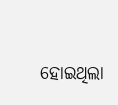ହୋଇଥିଲା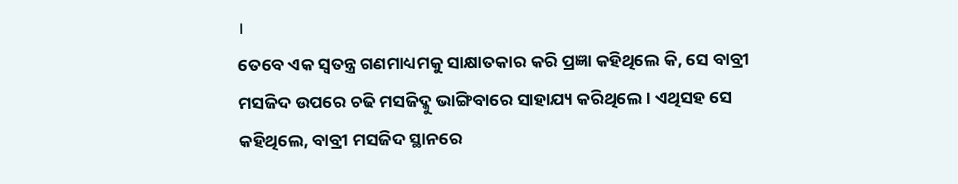।
ତେବେ ଏକ ସ୍ୱତନ୍ତ୍ର ଗଣମାଧ୍ୟମକୁ ସାକ୍ଷାତକାର କରି ପ୍ରଜ୍ଞା କହିଥିଲେ କି, ସେ ବାବ୍ରୀ ମସଜିଦ ଉପରେ ଚଢି ମସଜିଦ୍କୁ ଭାଙ୍ଗିବାରେ ସାହାଯ୍ୟ କରିଥିଲେ । ଏଥିସହ ସେ କହିଥିଲେ, ବାବ୍ରୀ ମସଜିଦ ସ୍ଥାନରେ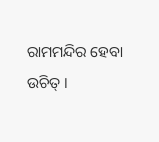ରାମମନ୍ଦିର ହେବା ଉଚିତ୍ ।